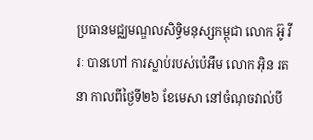ប្រធានមជ្ឈមណ្ឌលសិទ្ធិមនុស្សកម្ពុជា លោក អ៊ូ វីរៈ បានហៅ ការស្លាប់របស់ប៉េអឹម លោក អ៊ិន រតនា កាលពីថ្ងៃទី២៦ ខែមេសា នៅចំណុចវាល់បី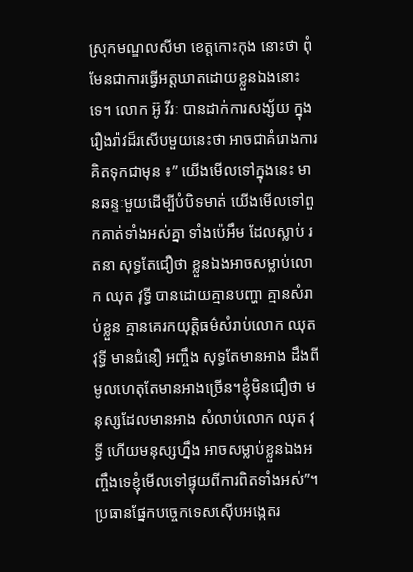ស្រុកមណ្ឌលសីមា ខេត្តកោះកុង នោះថា ពុំមែនជាការធ្វើអត្តឃាតដោយខ្លួនឯងនោះទេ។ លោក អ៊ូ វីរៈ បានដាក់ការសង្ស័យ ក្នុងរឿងរ៉ាវដ៏រសើបមួយនេះថា អាចជាគំរោងការគិតទុកជាមុន ៖” យើងមើលទៅក្នុងនេះ មានឆន្ទៈមួយដើម្បីបំបិទមាត់ យើងមើលទៅពួកគាត់ទាំងអស់គ្នា ទាំងប៉េអឹម ដែលស្លាប់ រតនា សុទ្ធតែជឿថា ខ្លួនឯងអាចសម្លាប់លោក ឈុត វុទ្ធី បានដោយគ្មានបញ្ហា គ្មានសំរាប់ខ្លួន គ្មានគេរកយុត្តិធម៌សំរាប់លោក ឈុត វុទ្ធី មានជំនឿ អញ្ចឹង សុទ្ធតែមានអាង ដឹងពីមូលហេតុតែមានអាងច្រើន។ខ្ញុំមិនជឿថា មនុស្សដែលមានអាង សំលាប់លោក ឈុត វុទ្ធី ហើយមនុស្សហ្នឹង អាចសម្លាប់ខ្លួនឯងអញ្ចឹងទេខ្ញុំមើលទៅផ្ទុយពីការពិតទាំងអស់”។
ប្រធានផ្នែកបច្ចេកទេសស៊ើបអង្កេតរ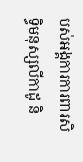បស់អង្គការការពារសិទ្ធិមនុស្សលីកាដូ និ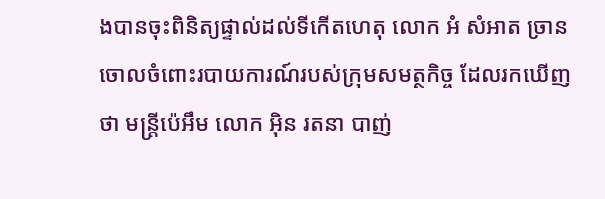ងបានចុះពិនិត្យផ្ទាល់ដល់ទីកើតហេតុ លោក អំ សំអាត ច្រានចោលចំពោះរបាយការណ៍របស់ក្រុមសមត្ថកិច្ច ដែលរកឃើញថា មន្រ្តីប៉េអឹម លោក អ៊ិន រតនា បាញ់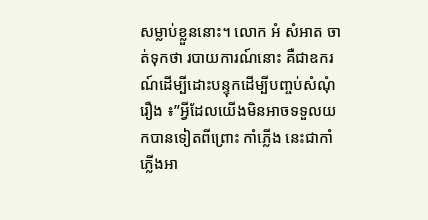សម្លាប់ខ្លួននោះ។ លោក អំ សំអាត ចាត់ទុកថា របាយការណ៍នោះ គឺជាឧករណ៍ដើម្បីដោះបន្ទុកដើម្បីបញ្ចប់សំណុំរឿង ៖”អ្វីដែលយើងមិនអាចទទួលយកបានទៀតពីព្រោះ កាំភ្លើង នេះជាកាំភ្លើងអា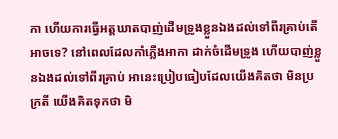កា ហើយការធ្វើអត្តឃាតបាញ់ដើមទ្រូងខ្លួនឯងដល់ទៅពីរគ្រាប់តើអាចទេ? នៅពេលដែលកាំភ្លើងអាកា ដាក់ចំដើមទ្រូង ហើយបាញ់ខ្លួនឯងដល់ទៅពីរគ្រាប់ អានេះប្រៀបធៀបដែលយើងគិតថា មិនប្រក្រតី យើងគិតទុកថា មិ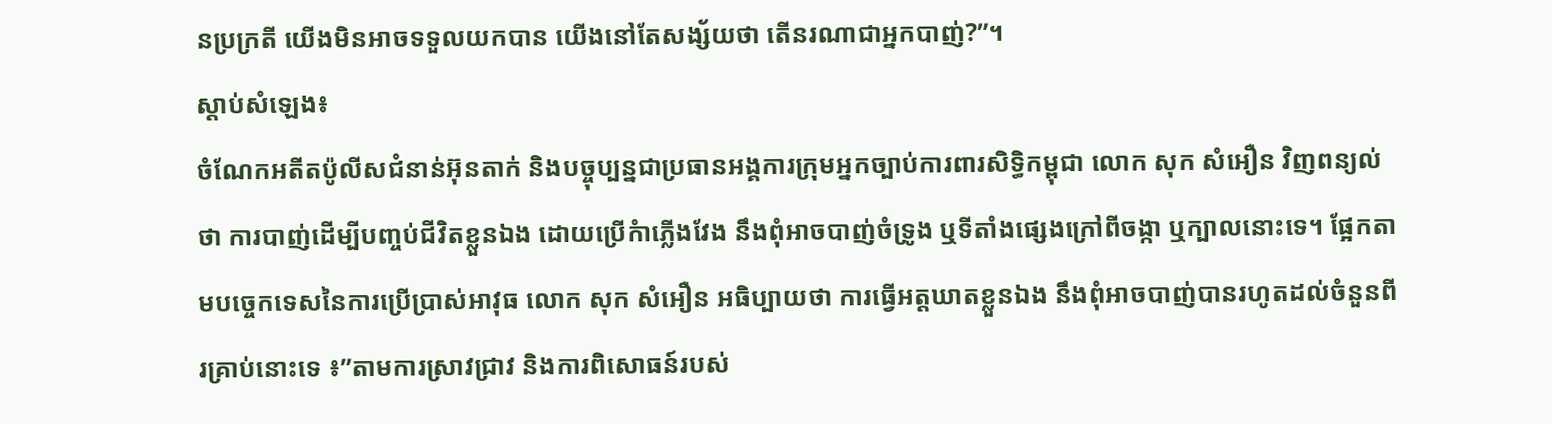នប្រក្រតី យើងមិនអាចទទួលយកបាន យើងនៅតែសង្ស័យថា តើនរណាជាអ្នកបាញ់?”។
ស្តាប់សំឡេង៖
ចំណែកអតីតប៉ូលីសជំនាន់អ៊ុនតាក់ និងបច្ចុប្បន្នជាប្រធានអង្គការក្រុមអ្នកច្បាប់ការពារសិទ្ធិកម្ពុជា លោក សុក សំអឿន វិញពន្យល់ថា ការបាញ់ដើម្បីបញ្ចប់ជីវិតខ្លួនឯង ដោយប្រើកំាភ្លើងវែង នឹងពុំអាចបាញ់ចំទ្រូង ឬទីតាំងផ្សេងក្រៅពីចង្កា ឬក្បាលនោះទេ។ ផ្អែកតាមបច្ចេកទេសនៃការប្រើប្រាស់អាវុធ លោក សុក សំអឿន អធិប្បាយថា ការធ្វើអត្តឃាតខ្លួនឯង នឹងពុំអាចបាញ់បានរហូតដល់ចំនួនពីរគ្រាប់នោះទេ ៖”តាមការស្រាវជ្រាវ និងការពិសោធន៍របស់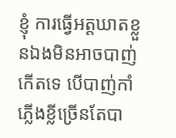ខ្ញុំ ការធ្វើអត្តឃាតខ្លួនឯងមិនអាចបាញ់កើតទេ បើបាញ់កាំភ្លើងខ្លីច្រើនតែបា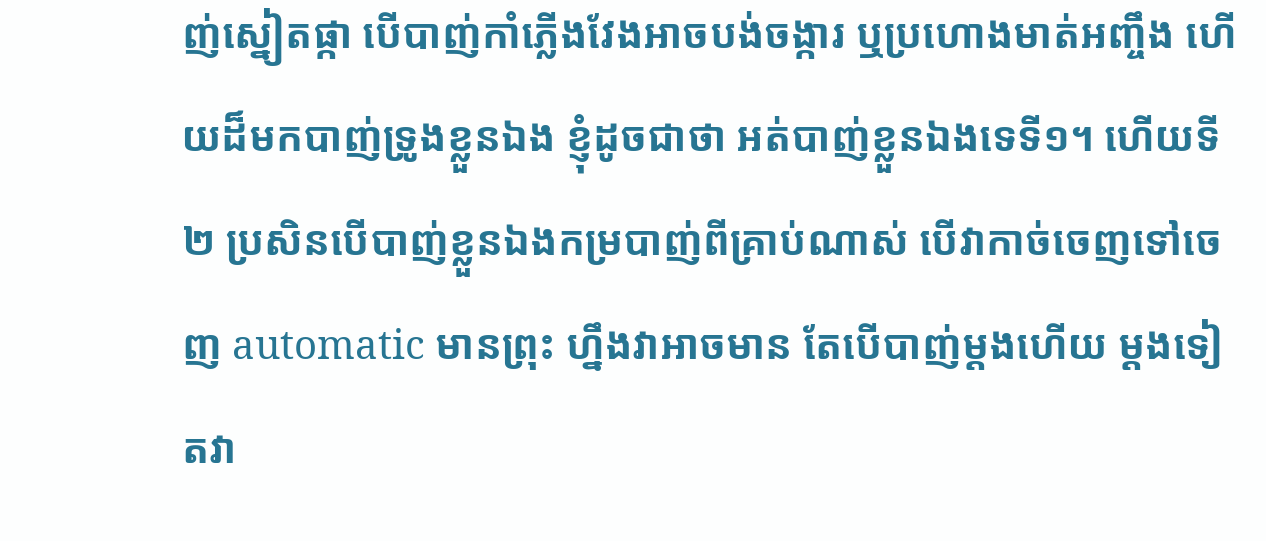ញ់ស្នៀតផ្កា បើបាញ់កាំភ្លើងវែងអាចបង់ចង្ការ ឬប្រហោងមាត់អញ្ចឹង ហើយដ៏មកបាញ់ទ្រូងខ្លួនឯង ខ្ញុំដូចជាថា អត់បាញ់ខ្លួនឯងទេទី១។ ហើយទី២ ប្រសិនបើបាញ់ខ្លួនឯងកម្របាញ់ពីគ្រាប់ណាស់ បើវាកាច់ចេញទៅចេញ automatic មានព្រុះ ហ្នឹងវាអាចមាន តែបើបាញ់ម្ដងហើយ ម្ដងទៀតវា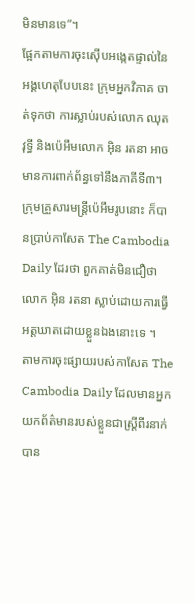មិនមានទេ”។
ផ្អែកតាមការចុះស៊ើបអង្កេតផ្ទាល់នៃអង្គហេតុបែបនេះ ក្រុមអ្នកវិភាគ ចាត់ទុកថា ការស្លាប់របស់លោក ឈុត វុទ្ធី និងប៉េអឹមលោក អ៊ិន រតនា អាចមានការពាក់ព័ន្ធទៅនឹងភាគីទី៣។
ក្រុមគ្រួសារមន្រ្តីប៉េអឹមរូបនោះ ក៏បានប្រាប់កាសែត The Cambodia Daily ដែរថា ពួកគាត់មិនជឿថា លោក អ៊ិន រតនា ស្លាប់ដោយការធ្វើអត្តឃាតដោយខ្លួនឯងនោះទេ ។
តាមការចុះផ្សាយរបស់កាសែត The Cambodia Daily ដែលមានអ្នកយកព័ត៌មានរបស់ខ្លួនជាស្រ្តីពីរនាក់ បាន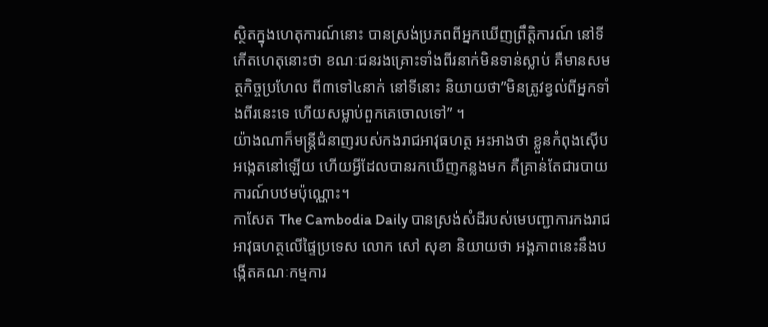ស្ថិតក្នុងហេតុការណ៍នោះ បានស្រង់ប្រភពពីអ្នកឃើញព្រឹត្តិការណ៍ នៅទីកើតហេតុនោះថា ខណៈជនរងគ្រោះទាំងពីរនាក់មិនទាន់ស្លាប់ គឺមានសមត្ថកិច្ចប្រហែល ពី៣ទៅ៤នាក់ នៅទីនោះ និយាយថា”មិនត្រូវខ្វល់ពីអ្នកទាំងពីរនេះទេ ហើយសម្លាប់ពួកគេចោលទៅ” ។
យ៉ាងណាក៏មន្រ្តីជំនាញរបស់កងរាជអាវុធហត្ថ អះអាងថា ខ្លួនកំពុងស៊ើបអង្កេតនៅឡើយ ហើយអ្វីដែលបានរកឃើញកន្លងមក គឺគ្រាន់តែជារបាយការណ៍បឋមប៉ុណ្ណោះ។
កាសែត The Cambodia Daily បានស្រង់សំដីរបស់មេបញ្ជាការកងរាជអាវុធហត្ថលើផ្ទៃប្រទេស លោក សៅ សុខា និយាយថា អង្គភាពនេះនឹងបង្កើតគណៈកម្មការ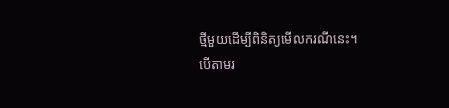ថ្មីមួយដើម្បីពិនិត្យមើលករណីនេះ។
បើតាមរ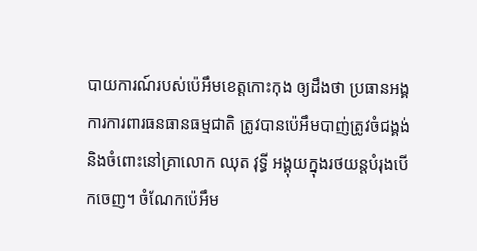បាយការណ៍របស់ប៉េអឹមខេត្តកោះកុង ឲ្យដឹងថា ប្រធានអង្គការការពារធនធានធម្មជាតិ ត្រូវបានប៉េអឹមបាញ់ត្រូវចំជង្គង់ និងចំពោះនៅគ្រាលោក ឈុត វុទ្ធី អង្គុយក្នុងរថយន្តបំរុងបើកចេញ។ ចំណែកប៉េអឹម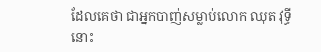ដែលគេថា ជាអ្នកបាញ់សម្លាប់លោក ឈុត វុទ្ធីនោះ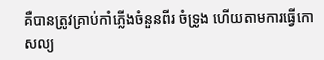គឺបានត្រូវគ្រាប់កាំភ្លើងចំនួនពីរ ចំទ្រូង ហើយតាមការធ្វើកោសល្យ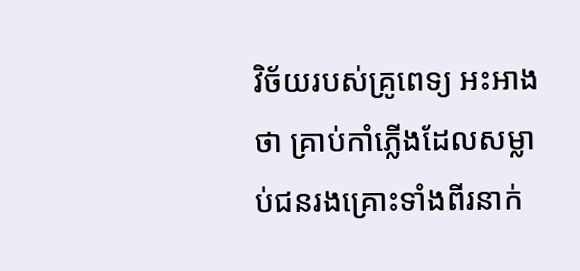វិច័យរបស់គ្រូពេទ្យ អះអាងថា គ្រាប់កាំភ្លើងដែលសម្លាប់ជនរងគ្រោះទាំងពីរនាក់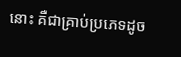នោះ គឺជាគ្រាប់ប្រភេទដូច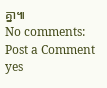គ្នា៕
No comments:
Post a Comment
yes